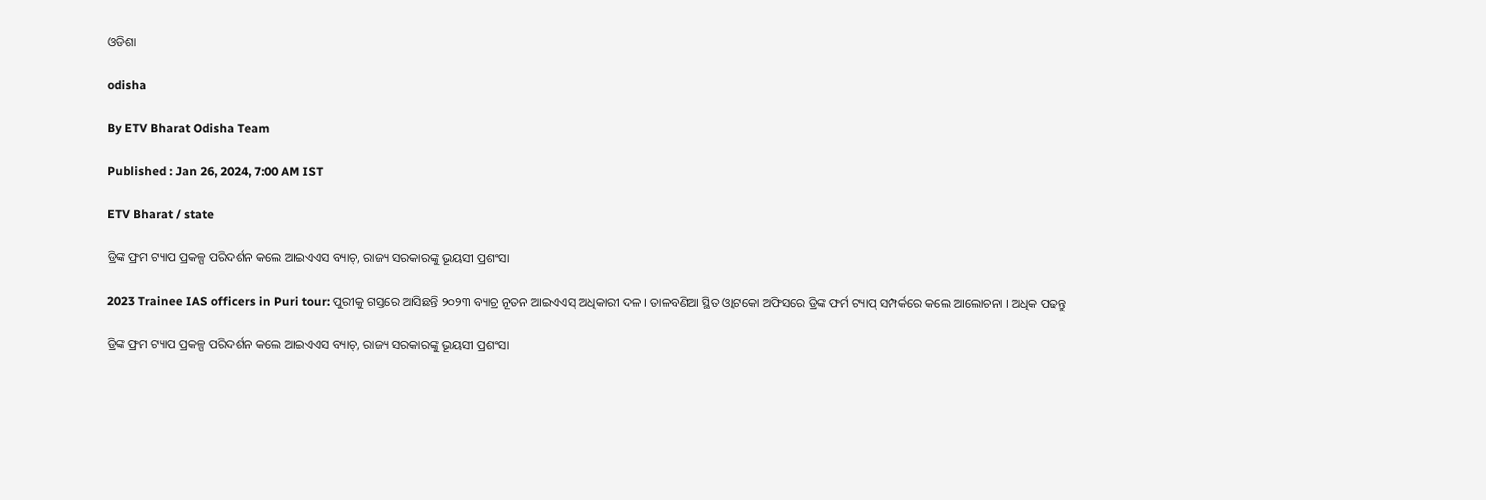ଓଡିଶା

odisha

By ETV Bharat Odisha Team

Published : Jan 26, 2024, 7:00 AM IST

ETV Bharat / state

ଡ୍ରିଙ୍କ ଫ୍ରମ ଟ୍ୟାପ ପ୍ରକଳ୍ପ ପରିଦର୍ଶନ କଲେ ଆଇଏଏସ ବ୍ୟାଚ୍, ରାଜ୍ୟ ସରକାରଙ୍କୁ ଭୂୟସୀ ପ୍ରଶଂସା

2023 Trainee IAS officers in Puri tour: ପୁରୀକୁ ଗସ୍ତରେ ଆସିଛନ୍ତି ୨୦୨୩ ବ୍ୟାଚ୍ର ନୂତନ ଆଇଏଏସ୍ ଅଧିକାରୀ ଦଳ । ତାଳବଣିଆ ସ୍ଥିତ ଓ୍ବାଟକୋ ଅଫିସରେ ଡ୍ରିଙ୍କ ଫର୍ମ ଟ୍ୟାପ୍ ସମ୍ପର୍କରେ କଲେ ଆଲୋଚନା । ଅଧିକ ପଢନ୍ତୁ

ଡ୍ରିଙ୍କ ଫ୍ରମ ଟ୍ୟାପ ପ୍ରକଳ୍ପ ପରିଦର୍ଶନ କଲେ ଆଇଏଏସ ବ୍ୟାଚ୍, ରାଜ୍ୟ ସରକାରଙ୍କୁ ଭୂୟସୀ ପ୍ରଶଂସା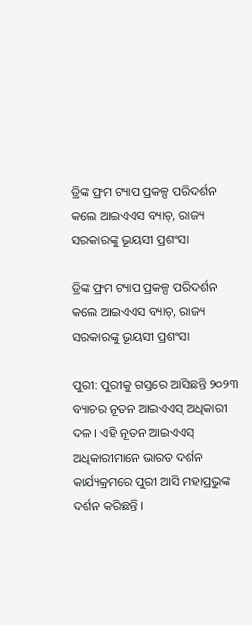ଡ୍ରିଙ୍କ ଫ୍ରମ ଟ୍ୟାପ ପ୍ରକଳ୍ପ ପରିଦର୍ଶନ କଲେ ଆଇଏଏସ ବ୍ୟାଚ୍, ରାଜ୍ୟ ସରକାରଙ୍କୁ ଭୂୟସୀ ପ୍ରଶଂସା

ଡ୍ରିଙ୍କ ଫ୍ରମ ଟ୍ୟାପ ପ୍ରକଳ୍ପ ପରିଦର୍ଶନ କଲେ ଆଇଏଏସ ବ୍ୟାଚ୍, ରାଜ୍ୟ ସରକାରଙ୍କୁ ଭୂୟସୀ ପ୍ରଶଂସା

ପୁରୀ: ପୁରୀକୁ ଗସ୍ତରେ ଆସିଛନ୍ତି ୨୦୨୩ ବ୍ୟାଚର ନୂତନ ଆଇଏଏସ୍ ଅଧିକାରୀ ଦଳ । ଏହି ନୂତନ ଆଇଏଏସ୍ ଅଧିକାରୀମାନେ ଭାରତ ଦର୍ଶନ କାର୍ଯ୍ୟକ୍ରମରେ ପୁରୀ ଆସି ମହାପ୍ରଭୁଙ୍କ ଦର୍ଶନ କରିଛନ୍ତି ।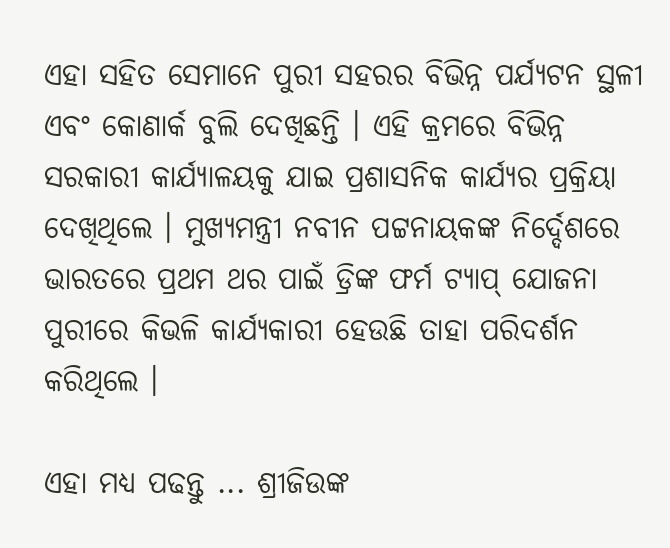ଏହା ସହିତ ସେମାନେ ପୁରୀ ସହରର ବିଭିନ୍ନ ପର୍ଯ୍ୟଟନ ସ୍ଥଳୀ ଏବଂ କୋଣାର୍କ ବୁଲି ଦେଖିଛନ୍ତି । ଏହି କ୍ରମରେ ବିଭିନ୍ନ ସରକାରୀ କାର୍ଯ୍ୟାଳୟକୁ ଯାଇ ପ୍ରଶାସନିକ କାର୍ଯ୍ୟର ପ୍ରକ୍ରିୟା ଦେଖିଥିଲେ । ମୁଖ୍ୟମନ୍ତ୍ରୀ ନବୀନ ପଟ୍ଟନାୟକଙ୍କ ନିର୍ଦ୍ଦେଶରେ ଭାରତରେ ପ୍ରଥମ ଥର ପାଇଁ ଡ୍ରିଙ୍କ ଫର୍ମ ଟ୍ୟାପ୍ ଯୋଜନା ପୁରୀରେ କିଭଳି କାର୍ଯ୍ୟକାରୀ ହେଉଛି ତାହା ପରିଦର୍ଶନ କରିଥିଲେ ।

ଏହା ମଧ୍ୟ ପଢନ୍ତୁ ... ଶ୍ରୀଜିଉଙ୍କ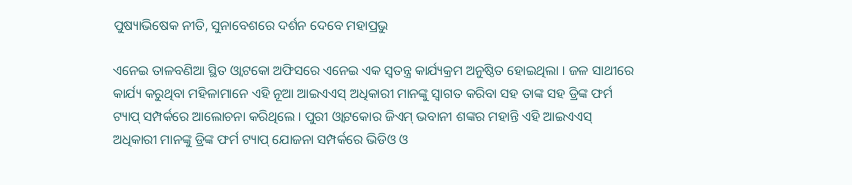ପୁଷ୍ୟାଭିଷେକ ନୀତି, ସୁନାବେଶରେ ଦର୍ଶନ ଦେବେ ମହାପ୍ରଭୁ

ଏନେଇ ତାଳବଣିଆ ସ୍ଥିତ ଓ୍ବାଟକୋ ଅଫିସରେ ଏନେଇ ଏକ ସ୍ବତନ୍ତ୍ର କାର୍ଯ୍ୟକ୍ରମ ଅନୁଷ୍ଠିତ ହୋଇଥିଲା । ଜଳ ସାଥୀରେ କାର୍ଯ୍ୟ କରୁଥିବା ମହିଳାମାନେ ଏହି ନୂଆ ଆଇଏଏସ୍ ଅଧିକାରୀ ମାନଙ୍କୁ ସ୍ବାଗତ କରିବା ସହ ତାଙ୍କ ସହ ଡ୍ରିଙ୍କ ଫର୍ମ ଟ୍ୟାପ୍ ସମ୍ପର୍କରେ ଆଲୋଚନା କରିଥିଲେ । ପୁରୀ ଓ୍ବାଟକୋର ଜିଏମ୍ ଭବାନୀ ଶଙ୍କର ମହାନ୍ତି ଏହି ଆଇଏଏସ୍ ଅଧିକାରୀ ମାନଙ୍କୁ ଡ୍ରିଙ୍କ ଫର୍ମ ଟ୍ୟାପ୍ ଯୋଜନା ସମ୍ପର୍କରେ ଭିଡିଓ ଓ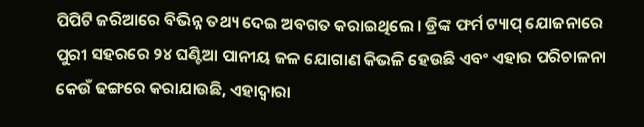ପିପିଟି ଜରିଆରେ ବିଭିନ୍ନ ତଥ୍ୟ ଦେଇ ଅବଗତ କରାଇଥିଲେ । ଡ୍ରିଙ୍କ ଫର୍ମ ଟ୍ୟାପ୍ ଯୋଜନାରେ ପୁରୀ ସହରରେ ୨୪ ଘଣ୍ଟିଆ ପାନୀୟ ଜଳ ଯୋଗାଣ କିଭଳି ହେଉଛି ଏବଂ ଏହାର ପରିଚାଳନା କେଉଁ ଢଙ୍ଗରେ କରାଯାଉଛି, ଏହାଦ୍ବାରା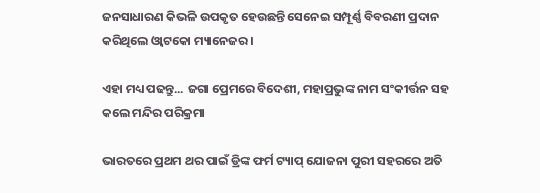ଜନସାଧାରଣ କିଭଳି ଉପକୃତ ହେଉଛନ୍ତି ସେନେଇ ସମ୍ପୂର୍ଣ୍ଣ ବିବରଣୀ ପ୍ରଦାନ କରିଥିଲେ ଓ୍ବାଟକୋ ମ୍ୟାନେଜର ।

ଏହା ମଧ୍ୟ ପଢନ୍ତୁ... ଜଗା ପ୍ରେମରେ ବିଦେଶୀ, ମହାପ୍ରଭୁଙ୍କ ନାମ ସଂକୀର୍ତ୍ତନ ସହ କଲେ ମନ୍ଦିର ପରିକ୍ରମା

ଭାରତରେ ପ୍ରଥମ ଥର ପାଇଁ ଡ୍ରିଙ୍କ ଫର୍ମ ଟ୍ୟାପ୍ ଯୋଜନା ପୁରୀ ସହରରେ ଅତି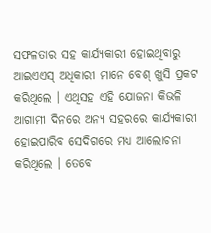ସଫଳତାର ସହ କାର୍ଯ୍ୟକାରୀ ହୋଇଥିବାରୁ ଆଇଏଏସ୍ ଅଧିକାରୀ ମାନେ ବେଶ୍ ଖୁସି ପ୍ରକଟ କରିଥିଲେ । ଏଥିସହ ଏହି ଯୋଜନା କିଭଳି ଆଗାମୀ ଦିନରେ ଅନ୍ୟ ସହରରେ କାର୍ଯ୍ୟକାରୀ ହୋଇପାରିବ ସେଦିଗରେ ମଧ୍ୟ ଆଲୋଚନା କରିଥିଲେ । ତେବେ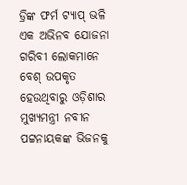ଡ୍ରିଙ୍କ ଫର୍ମ ଟ୍ୟାପ୍ ଭଳି ଏକ ଅଭିନବ ଯୋଜନା ଗରିବୀ ଲୋକମାନେ ବେଶ୍ ଉପକୃତ ହେଉଥିବାରୁ ଓଡ଼ିଶାର ମୁଖ୍ୟମନ୍ତ୍ରୀ ନବୀନ ପଟ୍ଟନାୟକଙ୍କ ଭିଜନକୁ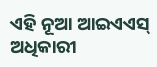ଏହି ନୂଆ ଆଇଏଏସ୍ ଅଧିକାରୀ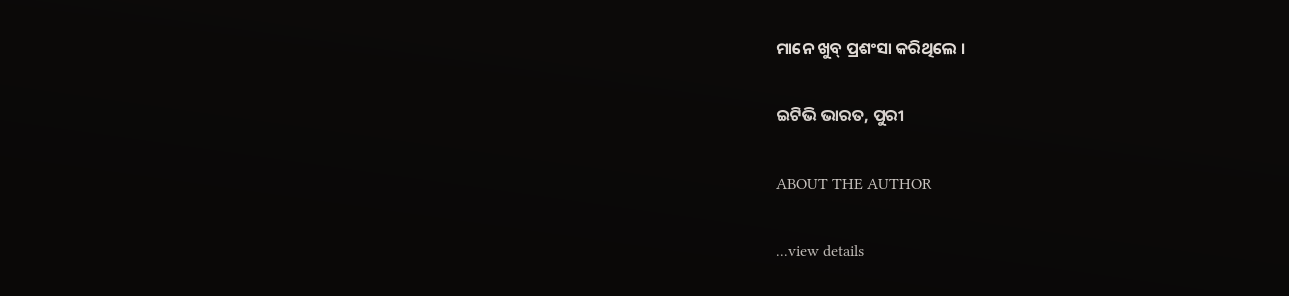ମାନେ ଖୁବ୍ ପ୍ରଶଂସା କରିଥିଲେ ।

ଇଟିଭି ଭାରତ, ପୁରୀ

ABOUT THE AUTHOR

...view details